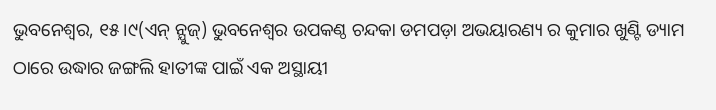ଭୁବନେଶ୍ଵର, ୧୫।୯(ଏନ୍ ନ୍ଯୁଜ୍) ଭୁବନେଶ୍ୱର ଉପକଣ୍ଠ ଚନ୍ଦକା ଡମପଡ଼ା ଅଭୟାରଣ୍ୟ ର କୁମାର ଖୁଣ୍ଟି ଡ୍ୟାମ ଠାରେ ଉଦ୍ଧାର ଜଙ୍ଗଲି ହାତୀଙ୍କ ପାଇଁ ଏକ ଅସ୍ଥାୟୀ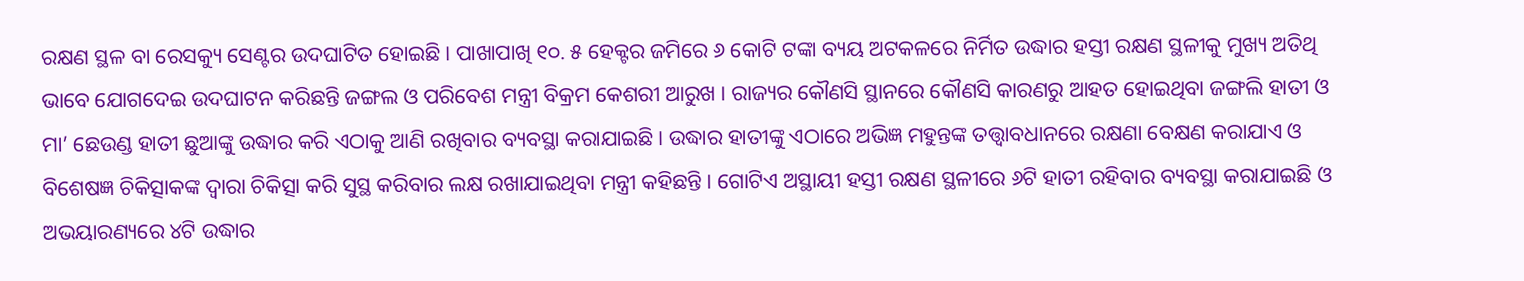ରକ୍ଷଣ ସ୍ଥଳ ବା ରେସକ୍ୟୁ ସେଣ୍ଟର ଉଦଘାଟିତ ହୋଇଛି। ପାଖାପାଖି ୧୦. ୫ ହେକ୍ଟର ଜମିରେ ୬ କୋଟି ଟଙ୍କା ବ୍ୟୟ ଅଟକଳରେ ନିର୍ମିତ ଉଦ୍ଧାର ହସ୍ତୀ ରକ୍ଷଣ ସ୍ଥଳୀକୁ ମୁଖ୍ୟ ଅତିଥି ଭାବେ ଯୋଗଦେଇ ଉଦଘାଟନ କରିଛନ୍ତି ଜଙ୍ଗଲ ଓ ପରିବେଶ ମନ୍ତ୍ରୀ ବିକ୍ରମ କେଶରୀ ଆରୁଖ । ରାଜ୍ୟର କୌଣସି ସ୍ଥାନରେ କୌଣସି କାରଣରୁ ଆହତ ହୋଇଥିବା ଜଙ୍ଗଲି ହାତୀ ଓ ମା’ ଛେଉଣ୍ଡ ହାତୀ ଛୁଆଙ୍କୁ ଉଦ୍ଧାର କରି ଏଠାକୁ ଆଣି ରଖିବାର ବ୍ୟବସ୍ଥା କରାଯାଇଛି। ଉଦ୍ଧାର ହାତୀଙ୍କୁ ଏଠାରେ ଅଭିଜ୍ଞ ମହୁନ୍ତଙ୍କ ତତ୍ତ୍ଵାବଧାନରେ ରକ୍ଷଣା ବେକ୍ଷଣ କରାଯାଏ ଓ ବିଶେଷଜ୍ଞ ଚିକିତ୍ସାକଙ୍କ ଦ୍ୱାରା ଚିକିତ୍ସା କରି ସୁସ୍ଥ କରିବାର ଲକ୍ଷ ରଖାଯାଇଥିବା ମନ୍ତ୍ରୀ କହିଛନ୍ତି । ଗୋଟିଏ ଅସ୍ଥାୟୀ ହସ୍ତୀ ରକ୍ଷଣ ସ୍ଥଳୀରେ ୬ଟି ହାତୀ ରହିବାର ବ୍ୟବସ୍ଥା କରାଯାଇଛି ଓ ଅଭୟାରଣ୍ୟରେ ୪ଟି ଉଦ୍ଧାର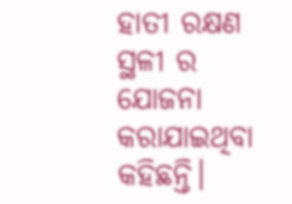ହାତୀ ରକ୍ଷଣ ସ୍ଥଳୀ ର ଯୋଜନା କରାଯାଇଥିବା କହିଛନ୍ତି।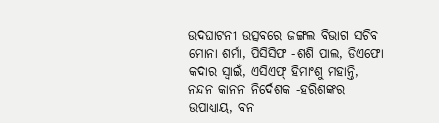ଉଦଘାଟନୀ ଉତ୍ସବରେ ଜଙ୍ଗଲ ବିଭାଗ ସଚିବ ମୋନା ଶର୍ମା, ପିସିସିଫ -ଶଶି ପାଲ, ଡିଏଫୋ କଦାର ସ୍ୱାଇଁ, ଏସିଏଫ୍ ହିମାଂଶୁ ମହାନ୍ତି, ନନ୍ଦନ କାନନ ନିର୍ଦେଶକ -ହରିଶଙ୍କର ଉପାଧ୍ୟାୟ, ବନ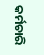କର୍ମଚାରି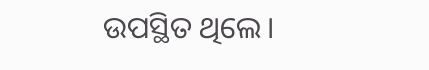ଉପସ୍ଥିତ ଥିଲେ।